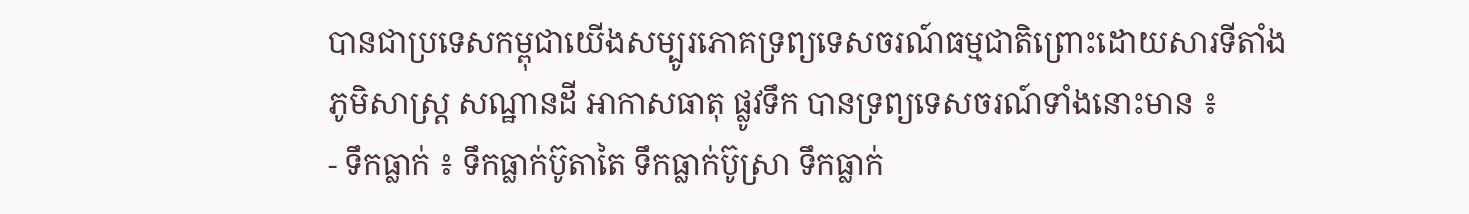បានជាប្រទេសកម្ពុជាយើងសម្បូរភោគទ្រព្យទេសចរណ៍ធម្មជាតិព្រោះដោយសារទីតាំងភូមិសាស្រ្ត សណ្ឋានដី អាកាសធាតុ ផ្លូវទឹក បានទ្រព្យទេសចរណ៍ទាំងនោះមាន ៖
- ទឹកធ្លាក់ ៖ ទឹកធ្លាក់ប៊ូតាតៃ ទឹកធ្លាក់ប៊ូស្រា ទឹកធ្លាក់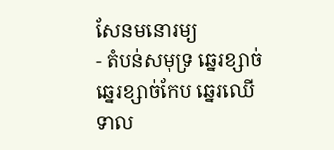សែនមនោរម្យ
- តំបន់សមុទ្រ ឆ្នេរខ្សាច់ ឆ្នេរខ្សាច់កែប ឆ្នេរឈើទាល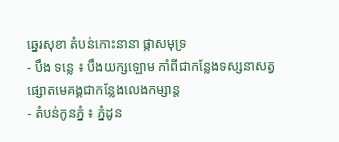ឆ្នេរសុខា តំបន់កោះនានា ផ្កាសមុទ្រ
- បឹង ទន្លេ ៖ បឹងយក្សឡោម កាំពីជាកន្លែងទស្សនាសត្វផ្សោតមេគង្គជាកន្លែងលេងកម្សាន្ត
- តំបន់កូនភ្នំ ៖ ភ្នំដូន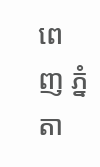ពេញ ភ្នំតា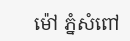ម៉ៅ ភ្នំសំពៅ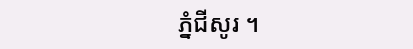ភ្នំជីសូរ ។